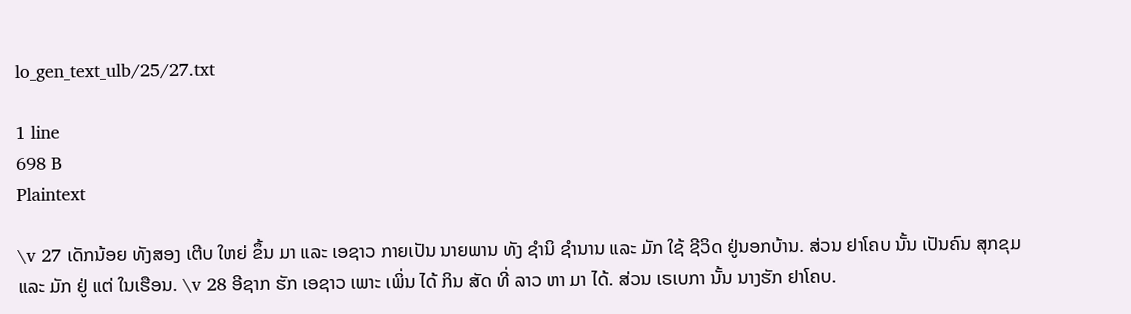lo_gen_text_ulb/25/27.txt

1 line
698 B
Plaintext

\v 27 ເດັກນ້ອຍ ທັງສອງ ເຕີບ ໃຫຍ່ ຂຶ້ນ ມາ ແລະ ເອຊາວ ກາຍເປັນ ນາຍພານ ທັງ ຊໍານິ ຊຳນານ ແລະ ມັກ ໃຊ້ ຊີວິດ ຢູ່ນອກບ້ານ. ສ່ວນ ຢາໂຄບ ນັ້ນ ເປັນຄົນ ສຸກຂຸມ ແລະ ມັກ ຢູ່ ແຕ່ ໃນເຮືອນ. \v 28 ອີຊາກ ຮັກ ເອຊາວ ເພາະ ເພິ່ນ ໄດ້ ກິນ ສັດ ທີ່ ລາວ ຫາ ມາ ໄດ້. ສ່ວນ ເຣເບກາ ນັ້ນ ນາງຮັກ ຢາໂຄບ.